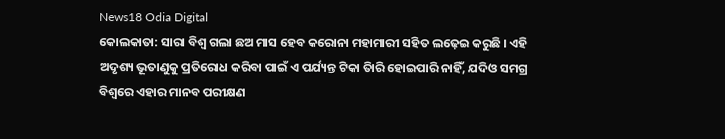News18 Odia Digital
କୋଲକାତା: ସାରା ବିଶ୍ଵ ଗଲା ଛଅ ମାସ ହେବ କରୋନା ମହାମାରୀ ସହିତ ଲଢ଼େଇ କରୁଛି । ଏହି ଅଦୃଶ୍ୟ ଭୂତାଣୁକୁ ପ୍ରତିରୋଧ କରିବା ପାଇଁ ଏ ପର୍ଯ୍ୟନ୍ତ ଟିକା ତିାରି ହୋଇପାରି ନାହିଁ, ଯଦିଓ ସମଗ୍ର ବିଶ୍ୱରେ ଏହାର ମାନବ ପରୀକ୍ଷଣ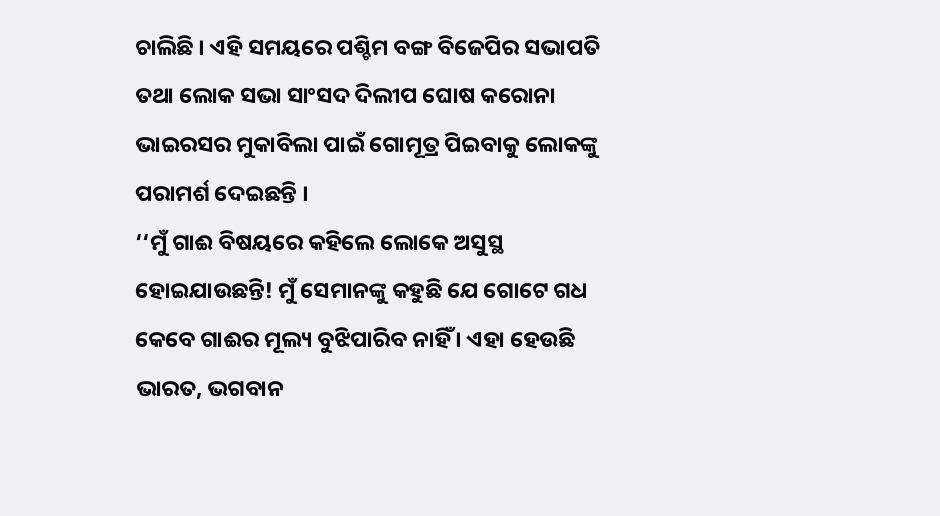ଚାଲିଛି । ଏହି ସମୟରେ ପଶ୍ଚିମ ବଙ୍ଗ ବିଜେପିର ସଭାପତି ତଥା ଲୋକ ସଭା ସାଂସଦ ଦିଲୀପ ଘୋଷ କରୋନା ଭାଇରସର ମୁକାବିଲା ପାଇଁ ଗୋମୂତ୍ର ପିଇବାକୁ ଲୋକଙ୍କୁ ପରାମର୍ଶ ଦେଇଛନ୍ତି ।
‘‘ମୁଁ ଗାଈ ବିଷୟରେ କହିଲେ ଲୋକେ ଅସୁସ୍ଥ ହୋଇଯାଉଛନ୍ତି! ମୁଁ ସେମାନଙ୍କୁ କହୁଛି ଯେ ଗୋଟେ ଗଧ କେବେ ଗାଈର ମୂଲ୍ୟ ବୁଝିପାରିବ ନାହିଁ । ଏହା ହେଉଛି ଭାରତ, ଭଗବାନ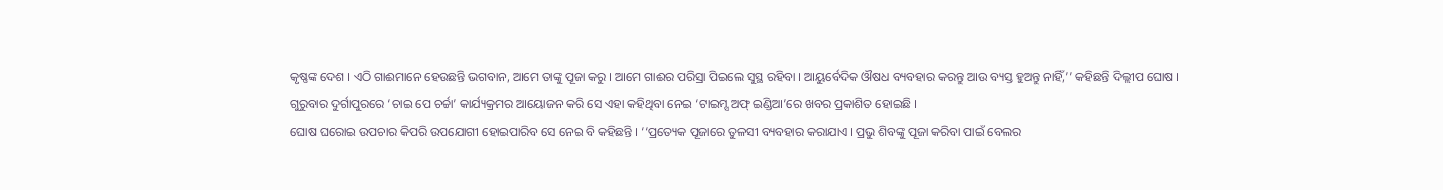କୃଷ୍ଣଙ୍କ ଦେଶ । ଏଠି ଗାଈମାନେ ହେଉଛନ୍ତି ଭଗବାନ, ଆମେ ତାଙ୍କୁ ପୂଜା କରୁ । ଆମେ ଗାଈର ପରିସ୍ରା ପିଇଲେ ସୁସ୍ଥ ରହିବା । ଆୟୁର୍ବେଦିକ ଔଷଧ ବ୍ୟବହାର କରନ୍ତୁ ଆଉ ବ୍ୟସ୍ତ ହୁଅନ୍ତୁ ନାହିଁ,’’ କହିଛନ୍ତି ଦିଲ୍ଲୀପ ଘୋଷ । ଗୁରୁବାର ଦୁର୍ଗାପୁରରେ ‘ଚାଇ ପେ ଚର୍ଚ୍ଚା’ କାର୍ଯ୍ୟକ୍ରମର ଆୟୋଜନ କରି ସେ ଏହା କହିଥିବା ନେଇ ‘ଟାଇମ୍ସ ଅଫ୍ ଇଣ୍ଡିଆ’ରେ ଖବର ପ୍ରକାଶିତ ହୋଇଛି ।
ଘୋଷ ଘରୋଇ ଉପଚାର କିପରି ଉପଯୋଗୀ ହୋଇପାରିବ ସେ ନେଇ ବି କହିଛନ୍ତି । ‘‘ପ୍ରତ୍ୟେକ ପୂଜାରେ ତୁଳସୀ ବ୍ୟବହାର କରାଯାଏ । ପ୍ରଭୁ ଶିବଙ୍କୁ ପୂଜା କରିବା ପାଇଁ ବେଲର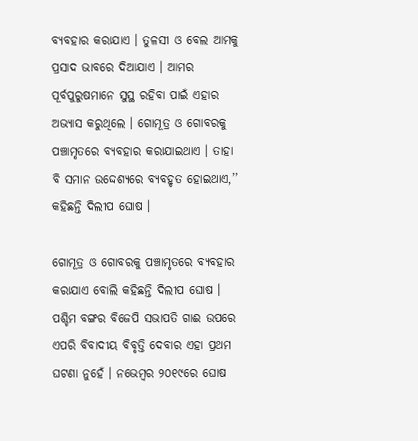ବ୍ୟବହାର କରାଯାଏ । ତୁଳସୀ ଓ ବେଲ ଆମକୁ ପ୍ରସାଦ ଭାବରେ ଦିଆଯାଏ । ଆମର ପୂର୍ବପୁରୁଷମାନେ ସୁସ୍ଥ ରହିବା ପାଇଁ ଏହାର ଅଭ୍ୟାସ କରୁଥିଲେ । ଗୋମୂତ୍ର ଓ ଗୋବରକୁ ପଞ୍ଚାମୃତରେ ବ୍ୟବହାର କରାଯାଇଥାଏ । ତାହା ବି ସମାନ ଉଦ୍ଦେଶ୍ୟରେ ବ୍ୟବହୃତ ହୋଇଥାଏ,’’ କହିଛନ୍ତି ଦିଲୀପ ଘୋଷ ।

ଗୋମୂତ୍ର ଓ ଗୋବରକୁ ପଞ୍ଚାମୃତରେ ବ୍ୟବହାର କରାଯାଏ ବୋଲି କହିଛନ୍ତି ଦିଲୀପ ଘୋଷ ।
ପଶ୍ଚିମ ବଙ୍ଗର ବିଜେପି ସଭାପତି ଗାଈ ଉପରେ ଏପରି ବିବାଦୀୟ ବିବୃତ୍ତି ଦେବାର ଏହା ପ୍ରଥମ ଘଟଣା ନୁହେଁ । ନଭେମ୍ବର ୨୦୧୯ରେ ଘୋଷ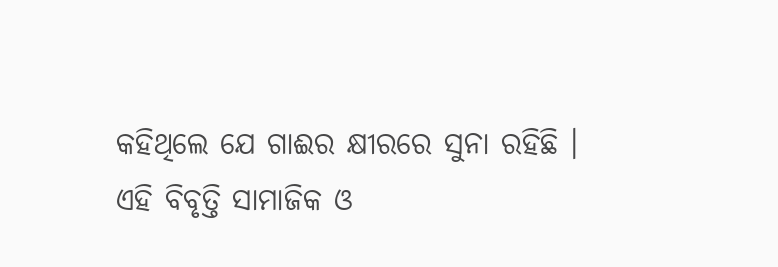କହିଥିଲେ ଯେ ଗାଈର କ୍ଷୀରରେ ସୁନା ରହିଛି । ଏହି ବିବୃତ୍ତି ସାମାଜିକ ଓ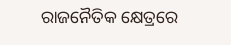ରାଜନୈତିକ କ୍ଷେତ୍ରରେ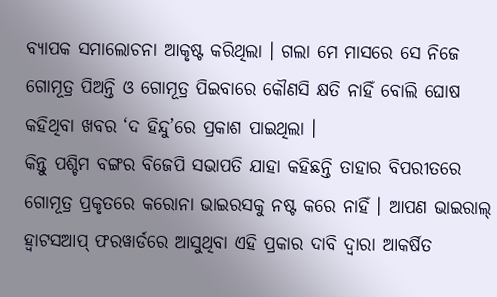ବ୍ୟାପକ ସମାଲୋଚନା ଆକୃଷ୍ଟ କରିଥିଲା । ଗଲା ମେ ମାସରେ ସେ ନିଜେ ଗୋମୂତ୍ର ପିଅନ୍ତି ଓ ଗୋମୂତ୍ର ପିଇବାରେ କୌଣସି କ୍ଷତି ନାହିଁ ବୋଲି ଘୋଷ କହିଥିବା ଖବର ‘ଦ ହିନ୍ଦୁ’ରେ ପ୍ରକାଶ ପାଇଥିଲା ।
କିନ୍ତୁ ପଶ୍ଚିମ ବଙ୍ଗର ବିଜେପି ସଭାପତି ଯାହା କହିଛନ୍ତି ତାହାର ବିପରୀତରେ ଗୋମୂତ୍ର ପ୍ରକୃତରେ କରୋନା ଭାଇରସକୁ ନଷ୍ଟ କରେ ନାହିଁ । ଆପଣ ଭାଇରାଲ୍ ହ୍ବାଟସଆପ୍ ଫରୱାର୍ଡରେ ଆସୁଥିବା ଏହି ପ୍ରକାର ଦାବି ଦ୍ୱାରା ଆକର୍ଷିତ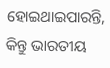ହୋଇଥାଇପାରନ୍ତି, କିନ୍ତୁ ଭାରତୀୟ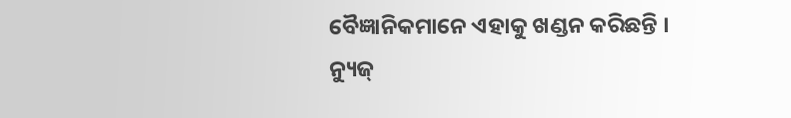ବୈଜ୍ଞାନିକମାନେ ଏହାକୁ ଖଣ୍ଡନ କରିଛନ୍ତି ।
ନ୍ୟୁଜ୍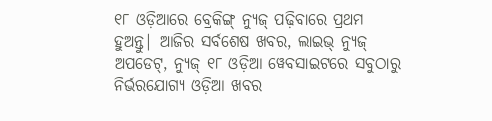୧୮ ଓଡ଼ିଆରେ ବ୍ରେକିଙ୍ଗ୍ ନ୍ୟୁଜ୍ ପଢ଼ିବାରେ ପ୍ରଥମ ହୁଅନ୍ତୁ| ଆଜିର ସର୍ବଶେଷ ଖବର, ଲାଇଭ୍ ନ୍ୟୁଜ୍ ଅପଡେଟ୍, ନ୍ୟୁଜ୍ ୧୮ ଓଡ଼ିଆ ୱେବସାଇଟରେ ସବୁଠାରୁ ନିର୍ଭରଯୋଗ୍ୟ ଓଡ଼ିଆ ଖବର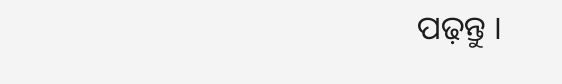ପଢ଼ନ୍ତୁ ।